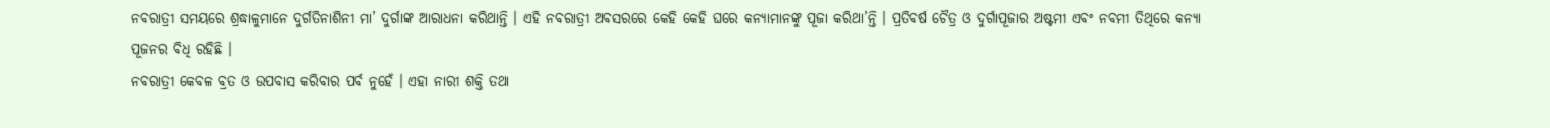ନବରାତ୍ରୀ ସମୟରେ ଶ୍ରଦ୍ଧାଳୁମାନେ ଦୁର୍ଗତିନାଶିନୀ ମା’ ଦୁର୍ଗାଙ୍କ ଆରାଧନା କରିଥାନ୍ତି । ଏହି ନବରାତ୍ରୀ ଅବସରରେ କେହି କେହି ଘରେ କନ୍ୟାମାନଙ୍କୁ ପୂଜା କରିଥା’ନ୍ତି । ପ୍ରତିବର୍ଷ ଚୈତ୍ର ଓ ଦୁର୍ଗାପୂଜାର ଅଷ୍ଟମୀ ଏବଂ ନବମୀ ତିଥିରେ କନ୍ୟା ପୂଜନର ବିଧି ରହିଛି ।
ନବରାତ୍ରୀ କେବଳ ବ୍ରତ ଓ ଉପବାସ କରିବାର ପର୍ବ ନୁହେଁ । ଏହା ନାରୀ ଶକ୍ତି ତଥା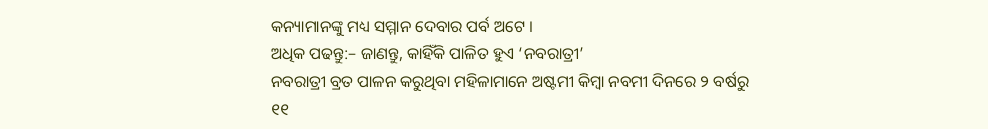କନ୍ୟାମାନଙ୍କୁ ମଧ୍ୟ ସମ୍ମାନ ଦେବାର ପର୍ବ ଅଟେ ।
ଅଧିକ ପଢନ୍ତୁ:– ଜାଣନ୍ତୁ, କାହିଁକି ପାଳିତ ହୁଏ ‘ନବରାତ୍ରୀ’
ନବରାତ୍ରୀ ବ୍ରତ ପାଳନ କରୁଥିବା ମହିଳାମାନେ ଅଷ୍ଟମୀ କିମ୍ବା ନବମୀ ଦିନରେ ୨ ବର୍ଷରୁ ୧୧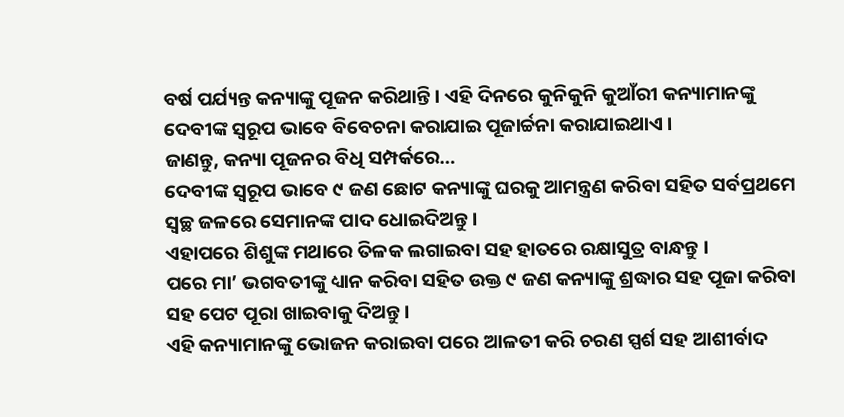ବର୍ଷ ପର୍ଯ୍ୟନ୍ତ କନ୍ୟାଙ୍କୁ ପୂଜନ କରିଥାନ୍ତି । ଏହି ଦିନରେ କୁନିକୁନି କୁଆଁରୀ କନ୍ୟାମାନଙ୍କୁ ଦେବୀଙ୍କ ସ୍ୱରୂପ ଭାବେ ବିବେଚନା କରାଯାଇ ପୂଜାର୍ଚ୍ଚନା କରାଯାଇଥାଏ ।
ଜାଣନ୍ତୁ, କନ୍ୟା ପୂଜନର ବିଧି ସମ୍ପର୍କରେ…
ଦେବୀଙ୍କ ସ୍ୱରୂପ ଭାବେ ୯ ଜଣ ଛୋଟ କନ୍ୟାଙ୍କୁ ଘରକୁ ଆମନ୍ତ୍ରଣ କରିବା ସହିତ ସର୍ବପ୍ରଥମେ ସ୍ୱଚ୍ଛ ଜଳରେ ସେମାନଙ୍କ ପାଦ ଧୋଇଦିଅନ୍ତୁ ।
ଏହାପରେ ଶିଶୁଙ୍କ ମଥାରେ ତିଳକ ଲଗାଇବା ସହ ହାତରେ ରକ୍ଷାସୁତ୍ର ବାନ୍ଧନ୍ତୁ ।
ପରେ ମା’ ଭଗବତୀଙ୍କୁ ଧ୍ୟାନ କରିବା ସହିତ ଉକ୍ତ ୯ ଜଣ କନ୍ୟାଙ୍କୁ ଶ୍ରଦ୍ଧାର ସହ ପୂଜା କରିବା ସହ ପେଟ ପୂରା ଖାଇବାକୁ ଦିଅନ୍ତୁ ।
ଏହି କନ୍ୟାମାନଙ୍କୁ ଭୋଜନ କରାଇବା ପରେ ଆଳତୀ କରି ଚରଣ ସ୍ପର୍ଶ ସହ ଆଶୀର୍ବାଦ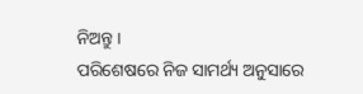ନିଅନ୍ତୁ ।
ପରିଶେଷରେ ନିଜ ସାମର୍ଥ୍ୟ ଅନୁସାରେ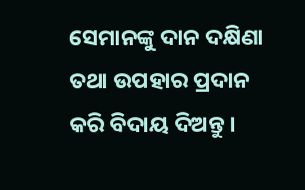ସେମାନଙ୍କୁ ଦାନ ଦକ୍ଷିଣା ତଥା ଉପହାର ପ୍ରଦାନ କରି ବିଦାୟ ଦିଅନ୍ତୁ ।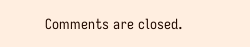Comments are closed.